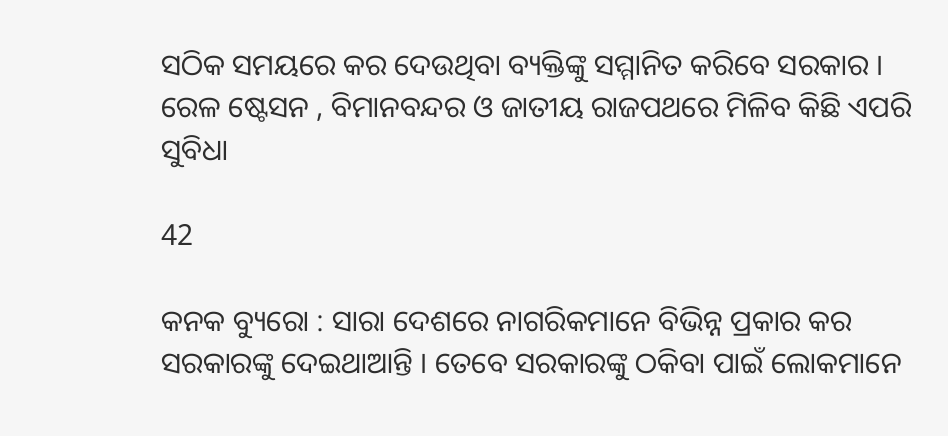ସଠିକ ସମୟରେ କର ଦେଉଥିବା ବ୍ୟକ୍ତିଙ୍କୁ ସମ୍ମାନିତ କରିବେ ସରକାର । ରେଳ ଷ୍ଟେସନ , ବିମାନବନ୍ଦର ଓ ଜାତୀୟ ରାଜପଥରେ ମିଳିବ କିଛି ଏପରି ସୁବିଧା

42

କନକ ବ୍ୟୁରୋ : ସାରା ଦେଶରେ ନାଗରିକମାନେ ବିଭିନ୍ନ ପ୍ରକାର କର ସରକାରଙ୍କୁ ଦେଇଥାଆନ୍ତି । ତେବେ ସରକାରଙ୍କୁ ଠକିବା ପାଇଁ ଲୋକମାନେ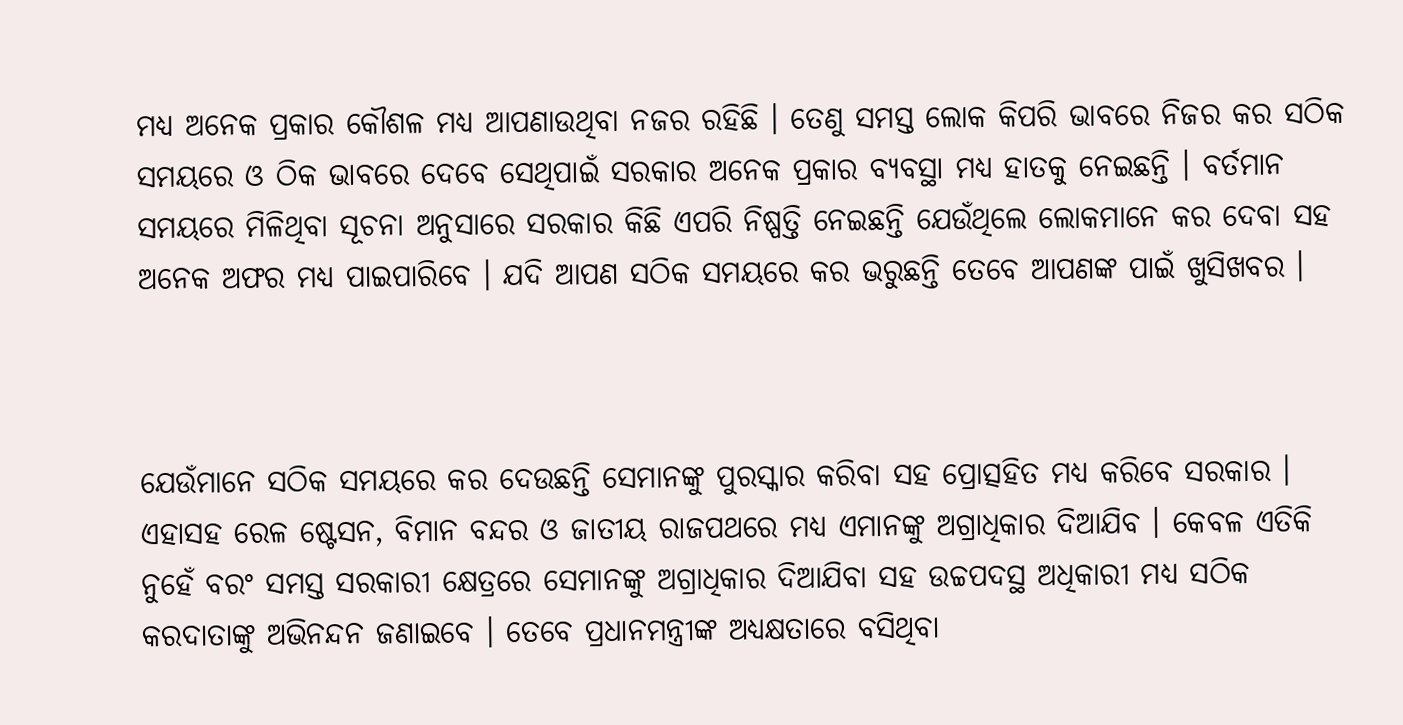ମଧ୍ୟ ଅନେକ ପ୍ରକାର କୌଶଳ ମଧ୍ୟ ଆପଣାଉଥିବା ନଜର ରହିଛି । ତେଣୁ ସମସ୍ତ ଲୋକ କିପରି ଭାବରେ ନିଜର କର ସଠିକ ସମୟରେ ଓ ଠିକ ଭାବରେ ଦେବେ ସେଥିପାଇଁ ସରକାର ଅନେକ ପ୍ରକାର ବ୍ୟବସ୍ଥା ମଧ୍ୟ ହାତକୁ ନେଇଛନ୍ତି । ବର୍ତମାନ ସମୟରେ ମିଳିଥିବା ସୂଚନା ଅନୁସାରେ ସରକାର କିଛି ଏପରି ନିଷ୍ପତ୍ତି ନେଇଛନ୍ତି ଯେଉଁଥିଲେ ଲୋକମାନେ କର ଦେବା ସହ ଅନେକ ଅଫର ମଧ୍ୟ ପାଇପାରିବେ । ଯଦି ଆପଣ ସଠିକ ସମୟରେ କର ଭରୁଛନ୍ତି ତେବେ ଆପଣଙ୍କ ପାଇଁ ଖୁସିଖବର ।



ଯେଉଁମାନେ ସଠିକ ସମୟରେ କର ଦେଉଛନ୍ତି ସେମାନଙ୍କୁ ପୁରସ୍କାର କରିବା ସହ ପ୍ରୋତ୍ସହିତ ମଧ୍ୟ କରିବେ ସରକାର । ଏହାସହ ରେଳ ଷ୍ଟେସନ, ବିମାନ ବନ୍ଦର ଓ ଜାତୀୟ ରାଜପଥରେ ମଧ୍ୟ ଏମାନଙ୍କୁ ଅଗ୍ରାଧିକାର ଦିଆଯିବ । କେବଳ ଏତିକି ନୁହେଁ ବରଂ ସମସ୍ତ ସରକାରୀ କ୍ଷେତ୍ରରେ ସେମାନଙ୍କୁ ଅଗ୍ରାଧିକାର ଦିଆଯିବା ସହ ଉଚ୍ଚପଦସ୍ଥ ଅଧିକାରୀ ମଧ୍ୟ ସଠିକ କରଦାତାଙ୍କୁ ଅଭିନନ୍ଦନ ଜଣାଇବେ । ତେବେ ପ୍ରଧାନମନ୍ତ୍ରୀଙ୍କ ଅଧ୍ୟକ୍ଷତାରେ ବସିଥିବା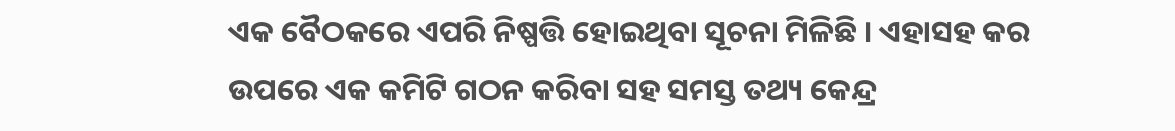ଏକ ବୈଠକରେ ଏପରି ନିଷ୍ପତ୍ତି ହୋଇଥିବା ସୂଚନା ମିଳିଛି । ଏହାସହ କର ଉପରେ ଏକ କମିଟି ଗଠନ କରିବା ସହ ସମସ୍ତ ତଥ୍ୟ କେନ୍ଦ୍ର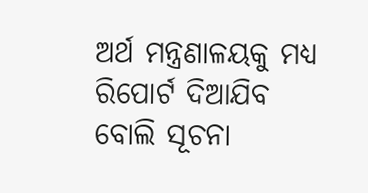ଅର୍ଥ ମନ୍ତ୍ରଣାଳୟକୁ ମଧ୍ୟ ରିପୋର୍ଟ ଦିଆଯିବ ବୋଲି ସୂଚନା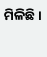ମିଳିଛି ।